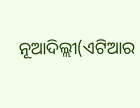ନୂଆଦିଲ୍ଲୀ(ଏଟିଆର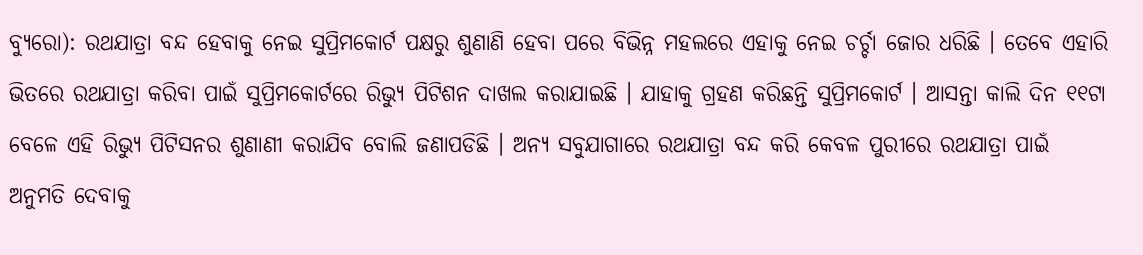ବ୍ୟୁରୋ): ରଥଯାତ୍ରା ବନ୍ଦ ହେବାକୁ ନେଇ ସୁପ୍ରିମକୋର୍ଟ ପକ୍ଷରୁ ଶୁଣାଣି ହେବା ପରେ ବିଭିନ୍ନ ମହଲରେ ଏହାକୁ ନେଇ ଚର୍ଚ୍ଚା ଜୋର ଧରିଛି । ତେବେ ଏହାରି ଭିତରେ ରଥଯାତ୍ରା କରିବା ପାଇଁ ସୁପ୍ରିମକୋର୍ଟରେ ରିଭ୍ୟୁ ପିଟିଶନ ଦାଖଲ କରାଯାଇଛି । ଯାହାକୁ ଗ୍ରହଣ କରିଛନ୍ତି ସୁପ୍ରିମକୋର୍ଟ । ଆସନ୍ତା କାଲି ଦିନ ୧୧ଟା ବେଳେ ଏହି ରିଭ୍ୟୁ ପିଟିସନର ଶୁଣାଣୀ କରାଯିବ ବୋଲି ଜଣାପଡିଛି । ଅନ୍ୟ ସବୁଯାଗାରେ ରଥଯାତ୍ରା ବନ୍ଦ କରି କେବଳ ପୁରୀରେ ରଥଯାତ୍ରା ପାଇଁ ଅନୁମତି ଦେବାକୁ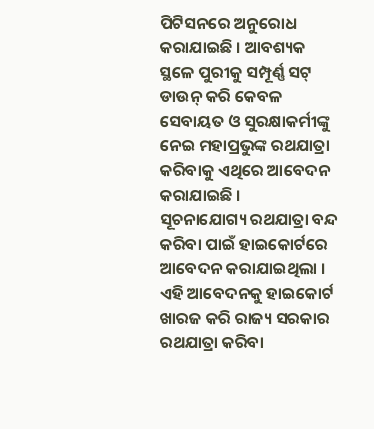ପିଟିସନରେ ଅନୁରୋଧ କରାଯାଇଛି । ଆବଶ୍ୟକ ସ୍ଥଳେ ପୁରୀକୁ ସମ୍ପୂର୍ଣ୍ଣ ସଟ୍ ଡାଉନ୍ କରି କେବଳ ସେବାୟତ ଓ ସୁରକ୍ଷାକର୍ମୀଙ୍କୁ ନେଇ ମହାପ୍ରଭୁଙ୍କ ରଥଯାତ୍ରା କରିବାକୁ ଏଥିରେ ଆବେଦନ କରାଯାଇଛି ।
ସୂଚନାଯୋଗ୍ୟ ରଥଯାତ୍ରା ବନ୍ଦ କରିବା ପାଇଁ ହାଇକୋର୍ଟରେ ଆବେଦନ କରାଯାଇଥିଲା । ଏହି ଆବେଦନକୁ ହାଇକୋର୍ଟ ଖାରଜ କରି ରାଜ୍ୟ ସରକାର ରଥଯାତ୍ରା କରିବା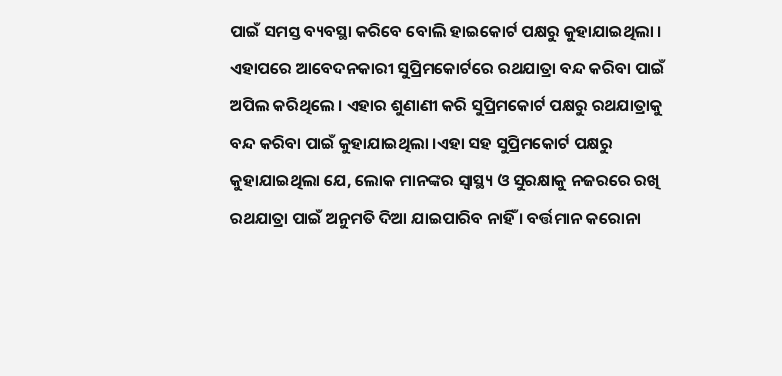ପାଇଁ ସମସ୍ତ ବ୍ୟବସ୍ଥା କରିବେ ବୋଲି ହାଇକୋର୍ଟ ପକ୍ଷରୁ କୁହାଯାଇଥିଲା । ଏହାପରେ ଆବେଦନକାରୀ ସୁପ୍ରିମକୋର୍ଟରେ ରଥଯାତ୍ରା ବନ୍ଦ କରିବା ପାଇଁ ଅପିଲ କରିଥିଲେ । ଏହାର ଶୁଣାଣୀ କରି ସୁପ୍ରିମକୋର୍ଟ ପକ୍ଷରୁ ରଥଯାତ୍ରାକୁ ବନ୍ଦ କରିବା ପାଇଁ କୁହାଯାଇଥିଲା ।ଏହା ସହ ସୁପ୍ରିମକୋର୍ଟ ପକ୍ଷରୁ କୁହାଯାଇଥିଲା ଯେ, ଲୋକ ମାନଙ୍କର ସ୍ୱାସ୍ଥ୍ୟ ଓ ସୁରକ୍ଷାକୁ ନଜରରେ ରଖି ରଥଯାତ୍ରା ପାଇଁ ଅନୁମତି ଦିଆ ଯାଇପାରିବ ନାହିଁ । ବର୍ତ୍ତମାନ କରୋନା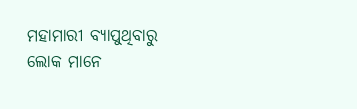ମହାମାରୀ ବ୍ୟାପୁଥିବାରୁ ଲୋକ ମାନେ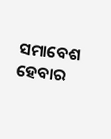ସମାବେଶ ହେବାର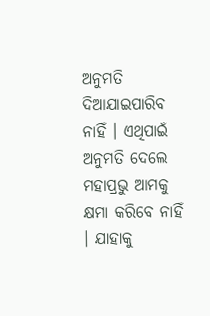ଅନୁମତି ଦିଆଯାଇପାରିବ ନାହିଁ । ଏଥିପାଇଁ ଅନୁମତି ଦେଲେ ମହାପ୍ରଭୁ ଆମକୁ କ୍ଷମା କରିବେ ନାହିଁ । ଯାହାକୁ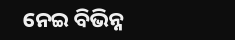ନେଇ ବିଭିନ୍ନ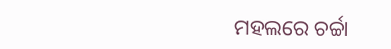ମହଲରେ ଚର୍ଚ୍ଚା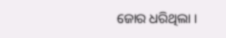ଜୋର ଧରିଥିଲା ।